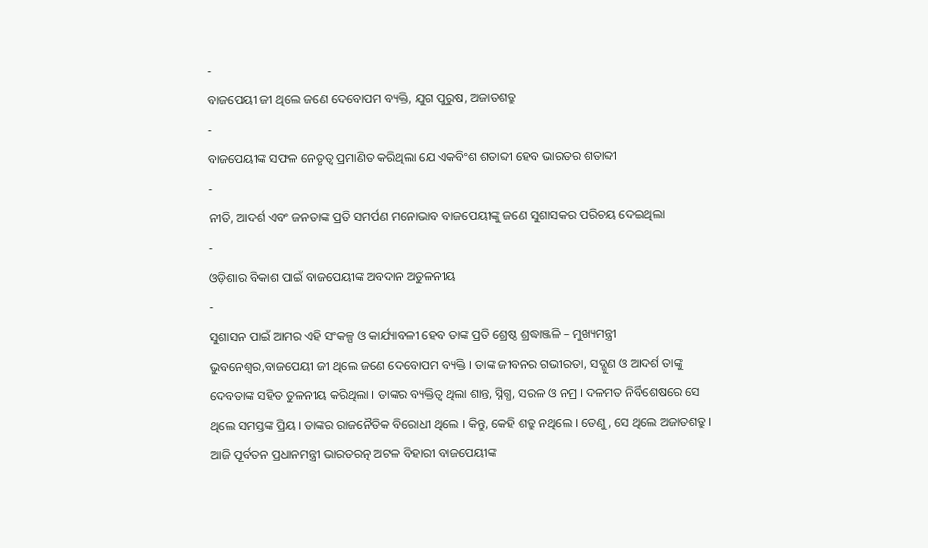-
ବାଜପେୟୀ ଜୀ ଥିଲେ ଜଣେ ଦେବୋପମ ବ୍ୟକ୍ତି, ଯୁଗ ପୁରୁଷ, ଅଜାତଶତ୍ରୁ
-
ବାଜପେୟୀଙ୍କ ସଫଳ ନେତୃତ୍ୱ ପ୍ରମାଣିତ କରିଥିଲା ଯେ ଏକବିଂଶ ଶତାବ୍ଦୀ ହେବ ଭାରତର ଶତାବ୍ଦୀ
-
ନୀତି, ଆଦର୍ଶ ଏବଂ ଜନତାଙ୍କ ପ୍ରତି ସମର୍ପଣ ମନୋଭାବ ବାଜପେୟୀଙ୍କୁ ଜଣେ ସୁଶାସକର ପରିଚୟ ଦେଇଥିଲା
-
ଓଡ଼ିଶାର ବିକାଶ ପାଇଁ ବାଜପେୟୀଙ୍କ ଅବଦାନ ଅତୁଳନୀୟ
-
ସୁଶାସନ ପାଇଁ ଆମର ଏହି ସଂକଳ୍ପ ଓ କାର୍ଯ୍ୟାବଳୀ ହେବ ତାଙ୍କ ପ୍ରତି ଶ୍ରେଷ୍ଠ ଶ୍ରଦ୍ଧାଞ୍ଜଳି – ମୁଖ୍ୟମନ୍ତ୍ରୀ
ଭୁବନେଶ୍ୱର,ବାଜପେୟୀ ଜୀ ଥିଲେ ଜଣେ ଦେବୋପମ ବ୍ୟକ୍ତି । ତାଙ୍କ ଜୀବନର ଗଭୀରତା, ସଦ୍ଗୁଣ ଓ ଆଦର୍ଶ ତାଙ୍କୁ ଦେବତାଙ୍କ ସହିତ ତୁଳନୀୟ କରିଥିଲା । ତାଙ୍କର ବ୍ୟକ୍ତିତ୍ୱ ଥିଲା ଶାନ୍ତ, ସ୍ନିଗ୍ଧ, ସରଳ ଓ ନମ୍ର । ଦଳମତ ନିର୍ବିଶେଷରେ ସେ ଥିଲେ ସମସ୍ତଙ୍କ ପ୍ରିୟ । ତାଙ୍କର ରାଜନୈତିକ ବିରୋଧୀ ଥିଲେ । କିନ୍ତୁ, କେହି ଶତ୍ରୁ ନଥିଲେ । ତେଣୁ, ସେ ଥିଲେ ଅଜାତଶତ୍ରୁ । ଆଜି ପୂର୍ବତନ ପ୍ରଧାନମନ୍ତ୍ରୀ ଭାରତରତ୍ନ ଅଟଳ ବିହାରୀ ବାଜପେୟୀଙ୍କ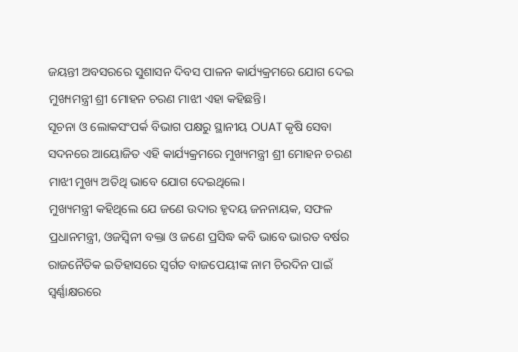ଜୟନ୍ତୀ ଅବସରରେ ସୁଶାସନ ଦିବସ ପାଳନ କାର୍ଯ୍ୟକ୍ରମରେ ଯୋଗ ଦେଇ ମୁଖ୍ୟମନ୍ତ୍ରୀ ଶ୍ରୀ ମୋହନ ଚରଣ ମାଝୀ ଏହା କହିଛନ୍ତି।
ସୂଚନା ଓ ଲୋକସଂପର୍କ ବିଭାଗ ପକ୍ଷରୁ ସ୍ଥାନୀୟ OUAT କୃଷି ସେବା ସଦନରେ ଆୟୋଜିତ ଏହି କାର୍ଯ୍ୟକ୍ରମରେ ମୁଖ୍ୟମନ୍ତ୍ରୀ ଶ୍ରୀ ମୋହନ ଚରଣ ମାଝୀ ମୁଖ୍ୟ ଅତିଥି ଭାବେ ଯୋଗ ଦେଇଥିଲେ।
ମୁଖ୍ୟମନ୍ତ୍ରୀ କହିଥିଲେ ଯେ ଜଣେ ଉଦାର ହୃଦୟ ଜନନାୟକ, ସଫଳ ପ୍ରଧାନମନ୍ତ୍ରୀ, ଓଜସ୍ୱିନୀ ବକ୍ତା ଓ ଜଣେ ପ୍ରସିଦ୍ଧ କବି ଭାବେ ଭାରତ ବର୍ଷର ରାଜନୈତିକ ଇତିହାସରେ ସ୍ୱର୍ଗତ ବାଜପେୟୀଙ୍କ ନାମ ଚିରଦିନ ପାଇଁ ସ୍ୱର୍ଣ୍ଣାକ୍ଷରରେ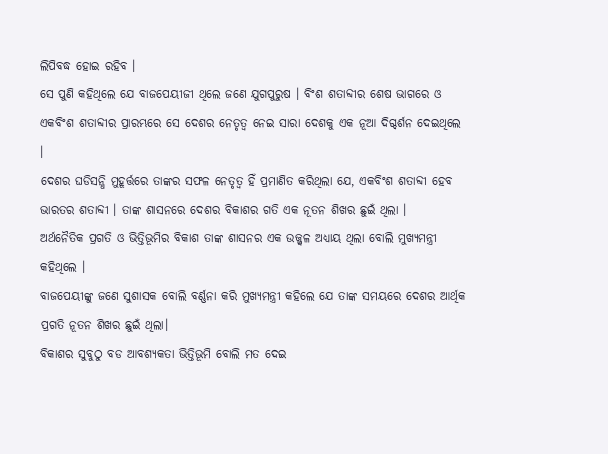ଲିପିବଦ୍ଧ ହୋଇ ରହିବ ।
ସେ ପୁଣି କହିଥିଲେ ଯେ ବାଜପେୟୀଜୀ ଥିଲେ ଜଣେ ଯୁଗପୁରୁଷ । ବିଂଶ ଶତାବ୍ଦୀର ଶେଷ ଭାଗରେ ଓ ଏକବିଂଶ ଶତାବ୍ଦୀର ପ୍ରାରମ୍ଭରେ ସେ ଦେଶର ନେତୃତ୍ୱ ନେଇ ସାରା ଦେଶକୁ ଏକ ନୂଆ ଦିଗ୍ଦର୍ଶନ ଦେଇଥିଲେ ।
ଦେଶର ଘଡିସନ୍ଧି ମୁହୂର୍ତ୍ତରେ ତାଙ୍କର ସଫଳ ନେତୃତ୍ୱ ହିଁ ପ୍ରମାଣିତ କରିଥିଲା ଯେ, ଏକବିଂଶ ଶତାବ୍ଦୀ ହେବ ଭାରତର ଶତାବ୍ଦୀ । ତାଙ୍କ ଶାସନରେ ଦେଶର ବିକାଶର ଗତି ଏକ ନୂତନ ଶିଖର ଛୁଇଁ ଥିଲା ।
ଅର୍ଥନୈତିକ ପ୍ରଗତି ଓ ଭିତ୍ତିଭୂମିର ବିକାଶ ତାଙ୍କ ଶାସନର ଏକ ଉଜ୍ଜ୍ୱଳ ଅଧ୍ୟାୟ ଥିଲା ବୋଲି ମୁଖ୍ୟମନ୍ତ୍ରୀ କହିଥିଲେ ।
ବାଜପେୟୀଙ୍କୁ ଜଣେ ସୁଶାସକ ବୋଲି ବର୍ଣ୍ଣନା କରି ମୁଖ୍ୟମନ୍ତ୍ରୀ କହିଲେ ଯେ ତାଙ୍କ ସମୟରେ ଦେଶର ଆର୍ଥିକ ପ୍ରଗତି ନୂତନ ଶିଖର ଛୁଇଁ ଥିଲା।
ବିକାଶର ସୁବୁଠୁ ବଡ ଆବଶ୍ୟକତା ଭିତ୍ତିଭୂମି ବୋଲି ମତ ଦେଇ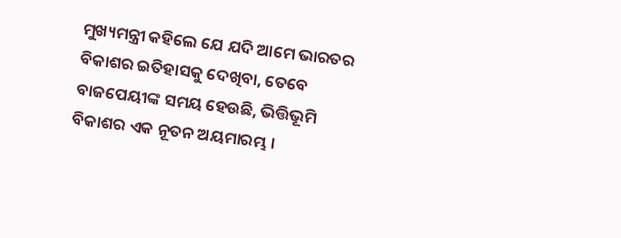ମୁଖ୍ୟମନ୍ତ୍ରୀ କହିଲେ ଯେ ଯଦି ଆମେ ଭାରତର ବିକାଶର ଇତିହାସକୁ ଦେଖିବା, ତେବେ ବାଜପେୟୀଙ୍କ ସମୟ ହେଉଛି, ଭିତ୍ତିଭୂମି ବିକାଶର ଏକ ନୂତନ ଅୟମାରମ୍ଭ ।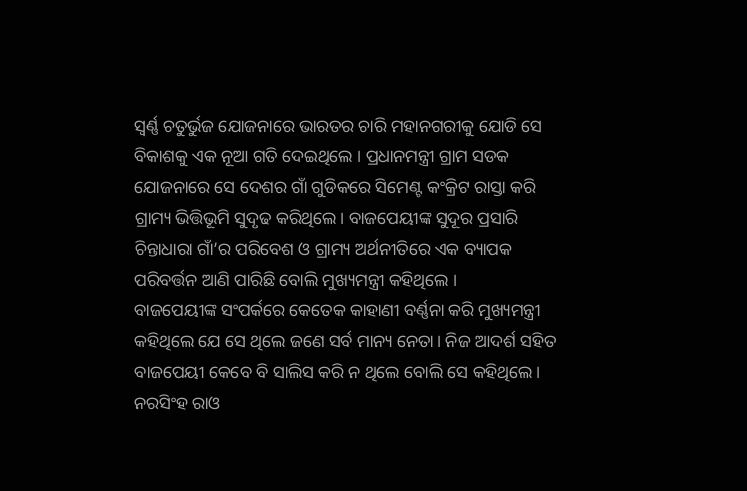ସ୍ୱର୍ଣ୍ଣ ଚତୁର୍ଭୁଜ ଯୋଜନାରେ ଭାରତର ଚାରି ମହାନଗରୀକୁ ଯୋଡି ସେ ବିକାଶକୁ ଏକ ନୂଆ ଗତି ଦେଇଥିଲେ । ପ୍ରଧାନମନ୍ତ୍ରୀ ଗ୍ରାମ ସଡକ ଯୋଜନାରେ ସେ ଦେଶର ଗାଁ ଗୁଡିକରେ ସିମେଣ୍ଟ କଂକ୍ରିଟ ରାସ୍ତା କରି ଗ୍ରାମ୍ୟ ଭିତ୍ତିଭୂମି ସୁଦୃଢ କରିଥିଲେ। ବାଜପେୟୀଙ୍କ ସୁଦୂର ପ୍ରସାରି ଚିନ୍ତାଧାରା ଗାଁ’ର ପରିବେଶ ଓ ଗ୍ରାମ୍ୟ ଅର୍ଥନୀତିରେ ଏକ ବ୍ୟାପକ ପରିବର୍ତ୍ତନ ଆଣି ପାରିଛି ବୋଲି ମୁଖ୍ୟମନ୍ତ୍ରୀ କହିଥିଲେ ।
ବାଜପେୟୀଙ୍କ ସଂପର୍କରେ କେତେକ କାହାଣୀ ବର୍ଣ୍ଣନା କରି ମୁଖ୍ୟମନ୍ତ୍ରୀ କହିଥିଲେ ଯେ ସେ ଥିଲେ ଜଣେ ସର୍ବ ମାନ୍ୟ ନେତା। ନିଜ ଆଦର୍ଶ ସହିତ ବାଜପେୟୀ କେବେ ବି ସାଲିସ କରି ନ ଥିଲେ ବୋଲି ସେ କହିଥିଲେ।
ନରସିଂହ ରାଓ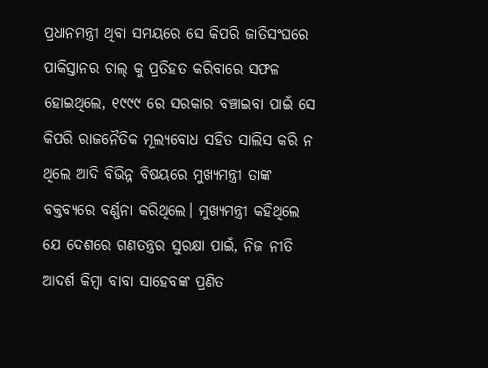ପ୍ରଧାନମନ୍ତ୍ରୀ ଥିବା ସମୟରେ ସେ କିପରି ଜାତିସଂଘରେ ପାକିସ୍ତାନର ଚାଲ୍ କୁ ପ୍ରତିହତ କରିବାରେ ସଫଳ ହୋଇଥିଲେ, ୧୯୯୯ ରେ ସରକାର ବଞ୍ଚାଇବା ପାଇଁ ସେ କିପରି ରାଜନୈତିକ ମୂଲ୍ୟବୋଧ ସହିତ ସାଲିସ କରି ନ ଥିଲେ ଆଦି ବିଭିନ୍ନ ବିଷୟରେ ମୁଖ୍ୟମନ୍ତ୍ରୀ ତାଙ୍କ ବକ୍ତବ୍ୟରେ ବର୍ଣ୍ଣନା କରିଥିଲେ। ମୁଖ୍ୟମନ୍ତ୍ରୀ କହିଥିଲେ ଯେ ଦେଶରେ ଗଣତନ୍ତ୍ରର ସୁରକ୍ଷା ପାଇଁ, ନିଜ ନୀତି ଆଦର୍ଶ କିମ୍ବା ବାବା ସାହେବଙ୍କ ପ୍ରଣିତ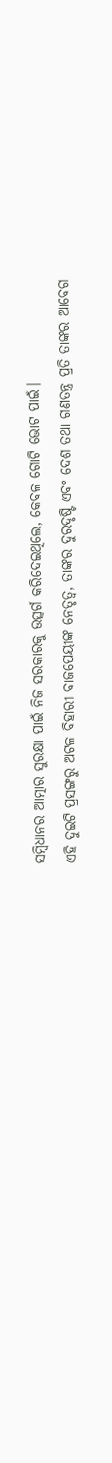ସମ୍ବିଧାନର ଆତ୍ମାର ସୁରକ୍ଷା ପାଇଁ ନିଜ ସରକାରକୁ ଉତ୍ସର୍ଗ କରିଦେଇଥିଲେ, କେବଳ ଗୋଟି ଭୋଟ ପାଇଁ।
ଏହି ଦୁଇଟି ପ୍ରସଙ୍ଗରୁ ଅଟଳ ବିହାରୀ ବାଜପେୟୀଙ୍କ ନେତୃତ୍ଵ, ତାଙ୍କର ଦୁରଦୃଷ୍ଟି ଏବଂ ଦେଶ ତଥା ଗଣତନ୍ତ୍ର ପ୍ରତି ତାଙ୍କର ଆବେଗ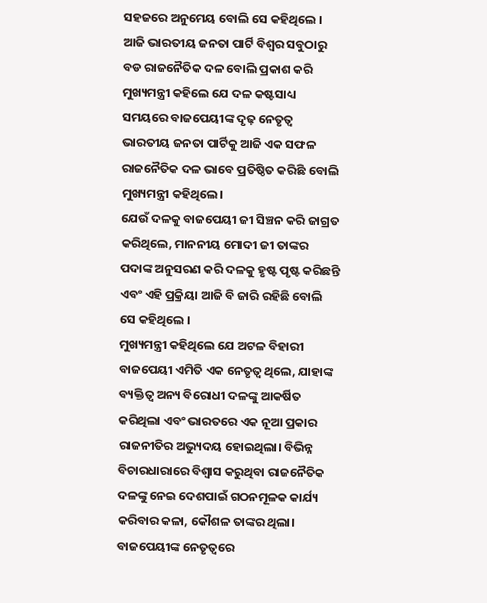ସହଜରେ ଅନୁମେୟ ବୋଲି ସେ କହିଥିଲେ ।
ଆଜି ଭାରତୀୟ ଜନତା ପାର୍ଟି ବିଶ୍ଵର ସବୁଠାରୁ ବଡ ରାଜନୈତିକ ଦଳ ବୋଲି ପ୍ରକାଶ କରି ମୁଖ୍ୟମନ୍ତ୍ରୀ କହିଲେ ଯେ ଦଳ କଷ୍ଟସାଧ୍ୟ ସମୟରେ ବାଜପେୟୀଙ୍କ ଦୃଢ଼ ନେତୃତ୍ୱ ଭାରତୀୟ ଜନତା ପାର୍ଟିକୁ ଆଜି ଏକ ସଫଳ ରାଜନୈତିକ ଦଳ ଭାବେ ପ୍ରତିଷ୍ଠିତ କରିଛି ବୋଲି ମୁଖ୍ୟମନ୍ତ୍ରୀ କହିଥିଲେ।
ଯେଉଁ ଦଳକୁ ବାଜପେୟୀ ଜୀ ସିଞ୍ଚନ କରି ଜାଗ୍ରତ କରିଥିଲେ, ମାନନୀୟ ମୋଦୀ ଜୀ ତାଙ୍କର ପଦାଙ୍କ ଅନୁସରଣ କରି ଦଳକୁ ହୃଷ୍ଟ ପୃଷ୍ଟ କରିଛନ୍ତି ଏବଂ ଏହି ପ୍ରକ୍ରିୟା ଆଜି ବି ଜାରି ରହିଛି ବୋଲି ସେ କହିଥିଲେ ।
ମୁଖ୍ୟମନ୍ତ୍ରୀ କହିଥିଲେ ଯେ ଅଟଳ ବିହାରୀ ବାଜପେୟୀ ଏମିତି ଏକ ନେତୃତ୍ଵ ଥିଲେ, ଯାହାଙ୍କ ବ୍ୟକ୍ତିତ୍ୱ ଅନ୍ୟ ବିରୋଧୀ ଦଳଙ୍କୁ ଆକର୍ଷିତ କରିଥିଲା ଏବଂ ଭାରତରେ ଏକ ନୂଆ ପ୍ରକାର ରାଜନୀତିର ଅଭ୍ୟୁଦୟ ହୋଇଥିଲା। ବିଭିନ୍ନ ବିଚାରଧାରାରେ ବିଶ୍ୱାସ କରୁଥିବା ରାଜନୈତିକ ଦଳଙ୍କୁ ନେଇ ଦେଶପାଇଁ ଗଠନମୂଳକ କାର୍ଯ୍ୟ କରିବାର କଳା, କୌଶଳ ତାଙ୍କର ଥିଲା।
ବାଜପେୟୀଙ୍କ ନେତୃତ୍ୱରେ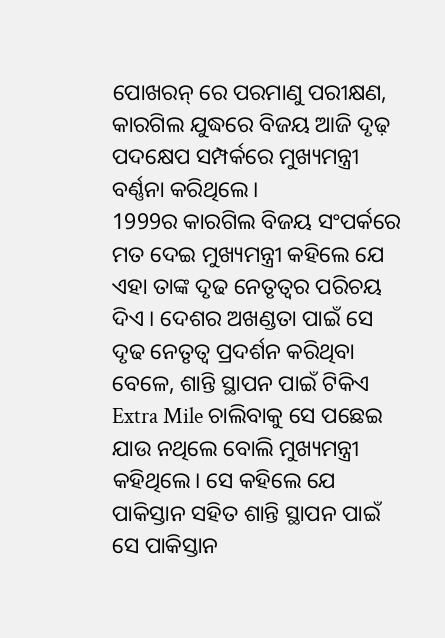ପୋଖରନ୍ ରେ ପରମାଣୁ ପରୀକ୍ଷଣ, କାରଗିଲ ଯୁଦ୍ଧରେ ବିଜୟ ଆଜି ଦୃଢ଼ ପଦକ୍ଷେପ ସମ୍ପର୍କରେ ମୁଖ୍ୟମନ୍ତ୍ରୀ ବର୍ଣ୍ଣନା କରିଥିଲେ।
1999ର କାରଗିଲ ବିଜୟ ସଂପର୍କରେ ମତ ଦେଇ ମୁଖ୍ୟମନ୍ତ୍ରୀ କହିଲେ ଯେ ଏହା ତାଙ୍କ ଦୃଢ ନେତୃତ୍ୱର ପରିଚୟ ଦିଏ । ଦେଶର ଅଖଣ୍ଡତା ପାଇଁ ସେ ଦୃଢ ନେତୃତ୍ୱ ପ୍ରଦର୍ଶନ କରିଥିବା ବେଳେ, ଶାନ୍ତି ସ୍ଥାପନ ପାଇଁ ଟିକିଏ Extra Mile ଚାଲିବାକୁ ସେ ପଛେଇ ଯାଉ ନଥିଲେ ବୋଲି ମୁଖ୍ୟମନ୍ତ୍ରୀ କହିଥିଲେ। ସେ କହିଲେ ଯେ
ପାକିସ୍ତାନ ସହିତ ଶାନ୍ତି ସ୍ଥାପନ ପାଇଁ ସେ ପାକିସ୍ତାନ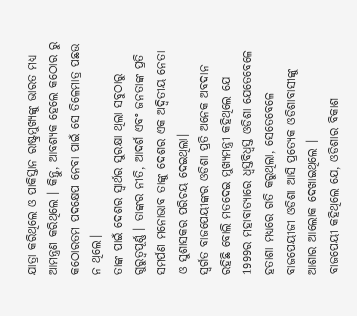ଯାତ୍ରା କରିଥିଲେ ଓ ପାକିସ୍ତାନ ରାଷ୍ଟ୍ରମୁଖ୍ୟଙ୍କୁ ଭାରତ ମଧ୍ୟ ଆମନ୍ତ୍ରଣ କରିଥିଲେ । କିନ୍ତୁ, ଆବଶ୍ୟକ ହେଲେ କଠୋର ରୁ କଠୋରତମ ପଦକ୍ଷେପ ନେବା ପାଇଁ ସେ ତିଳେମାତ୍ର ପଛଉ ନ ଥିଲେ।
ତାଙ୍କ ପାଇଁ ଦେଶର ସ୍ୱାର୍ଥର ସୁରକ୍ଷା ଥିଲା ସବୁଠାରୁ ଗୁରୁତ୍ୱପୂର୍ଣ୍ଣ । ତାଙ୍କର ନୀତି, ଆଦର୍ଶ ଏବଂ ଜନତାଙ୍କ ପ୍ରତି ସମର୍ପଣ ମନୋଭାବ ତାଙ୍କୁ ଦେଶର ଏକ ଅଦ୍ୱିତୀୟ ନେତା ଓ ସୁଶାସକର ପରିଚୟ ଦେଇଥିଲା।
ସ୍ୱର୍ଗତ ବାଜପେୟୀଙ୍କର ଓଡିଶା ପ୍ରତି ଅନେକ ଅବଦାନ ରହିଛି ବୋଲି ମତଦେଇ ମୁଖ୍ୟମନ୍ତ୍ରୀ କହିଥିଲେ ଯେ 1999ର ମହାବାତ୍ୟାରେ ଧ୍ୱସ୍ତବିଧ୍ୱସ୍ତ ଓଡିଶା ଯେତେବେଳେ ହତାଶା ମଧ୍ୟରେ ଗତି କରୁଥିଲା, ସେତେବେଳେ ବାଜପେୟୀଜୀ ଓଡିଶା ଆସି ପ୍ରତ୍ୟେକ ଓଡିଶାବାସୀଙ୍କୁ ଆଶାର ଆଲୋକ ଦେଖାଇଥିଲେ ।
ବାଜପେୟୀ କହିଥିଲେ ଯେ, ଓଡିଶାର ବିକାଶ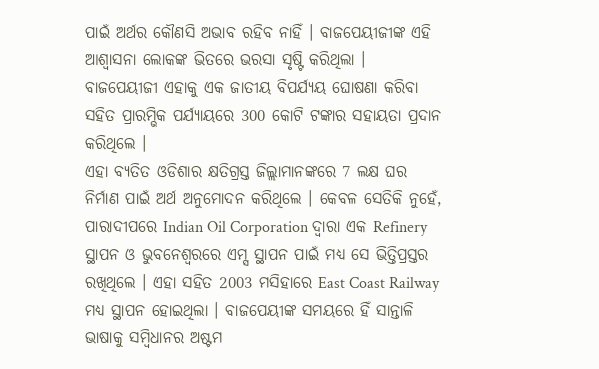ପାଇଁ ଅର୍ଥର କୌଣସି ଅଭାବ ରହିବ ନାହିଁ । ବାଜପେୟୀଜୀଙ୍କ ଏହି ଆଶ୍ୱାସନା ଲୋକଙ୍କ ଭିତରେ ଭରସା ସୃଷ୍ଟି କରିଥିଲା । ବାଜପେୟୀଜୀ ଏହାକୁ ଏକ ଜାତୀୟ ବିପର୍ଯ୍ୟୟ ଘୋଷଣା କରିବା ସହିତ ପ୍ରାରମ୍ଭିକ ପର୍ଯ୍ୟାୟରେ 300 କୋଟି ଟଙ୍କାର ସହାୟତା ପ୍ରଦାନ କରିଥିଲେ ।
ଏହା ବ୍ୟତିତ ଓଡିଶାର କ୍ଷତିଗ୍ରସ୍ତ ଜିଲ୍ଲାମାନଙ୍କରେ 7 ଲକ୍ଷ ଘର ନିର୍ମାଣ ପାଇଁ ଅର୍ଥ ଅନୁମୋଦନ କରିଥିଲେ । କେବଳ ସେତିକି ନୁହେଁ, ପାରାଦୀପରେ Indian Oil Corporation ଦ୍ୱାରା ଏକ Refinery ସ୍ଥାପନ ଓ ଭୁବନେଶ୍ୱରରେ ଏମ୍ସ ସ୍ଥାପନ ପାଇଁ ମଧ୍ୟ ସେ ଭିତ୍ତିପ୍ରସ୍ତର ରଖିଥିଲେ । ଏହା ସହିତ 2003 ମସିହାରେ East Coast Railway ମଧ୍ୟ ସ୍ଥାପନ ହୋଇଥିଲା । ବାଜପେୟୀଙ୍କ ସମୟରେ ହିଁ ସାନ୍ତାଳି ଭାଷାକୁ ସମ୍ବିଧାନର ଅଷ୍ଟମ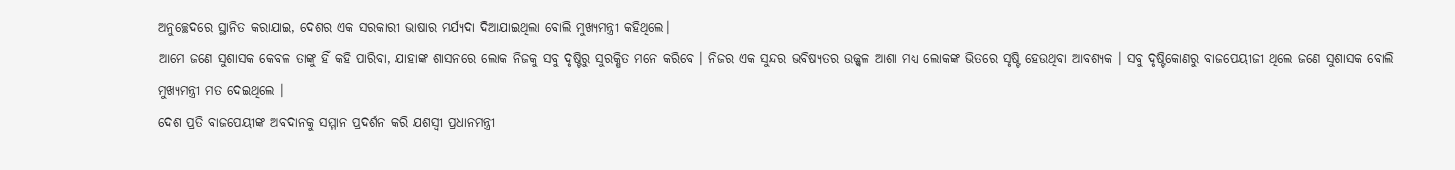ଅନୁଚ୍ଛେଦରେ ସ୍ଥାନିତ କରାଯାଇ, ଦେଶର ଏକ ସରକାରୀ ଭାଷାର ମର୍ଯ୍ୟଦା ଦିଆଯାଇଥିଲା ବୋଲି ମୁଖ୍ୟମନ୍ତ୍ରୀ କହିଥିଲେ।
ଆମେ ଜଣେ ସୁଶାସକ କେବଳ ତାଙ୍କୁ ହିଁ କହି ପାରିବା, ଯାହାଙ୍କ ଶାସନରେ ଲୋକ ନିଜକୁ ସବୁ ଦୃଷ୍ଟିରୁ ସୁରକ୍ଷିତ ମନେ କରିବେ । ନିଜର ଏକ ସୁନ୍ଦର ଭବିଷ୍ୟତର ଉଜ୍ଜ୍ୱଳ ଆଶା ମଧ୍ୟ ଲୋକଙ୍କ ଭିତରେ ସୃଷ୍ଟି ହେଉଥିବା ଆବଶ୍ୟକ । ସବୁ ଦୃଷ୍ଟିକୋଣରୁ ବାଜପେୟୀଜୀ ଥିଲେ ଜଣେ ସୁଶାସକ ବୋଲି ମୁଖ୍ୟମନ୍ତ୍ରୀ ମତ ଦେଇଥିଲେ ।
ଦେଶ ପ୍ରତି ବାଜପେୟୀଙ୍କ ଅବଦାନକୁ ସମ୍ମାନ ପ୍ରଦର୍ଶନ କରି ଯଶସ୍ୱୀ ପ୍ରଧାନମନ୍ତ୍ରୀ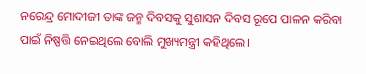ନରେନ୍ଦ୍ର ମୋଦୀଜୀ ତାଙ୍କ ଜନ୍ମ ଦିବସକୁ ସୁଶାସନ ଦିବସ ରୂପେ ପାଳନ କରିବା ପାଇଁ ନିଷ୍ପତ୍ତି ନେଇଥିଲେ ବୋଲି ମୁଖ୍ୟମନ୍ତ୍ରୀ କହିଥିଲେ।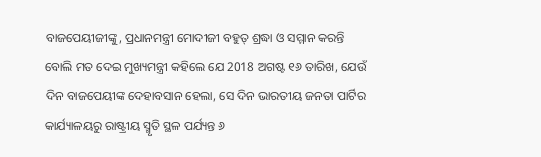ବାଜପେୟୀଜୀଙ୍କୁ, ପ୍ରଧାନମନ୍ତ୍ରୀ ମୋଦୀଜୀ ବହୁତ୍ ଶ୍ରଦ୍ଧା ଓ ସମ୍ମାନ କରନ୍ତି ବୋଲି ମତ ଦେଇ ମୁଖ୍ୟମନ୍ତ୍ରୀ କହିଲେ ଯେ 2018 ଅଗଷ୍ଟ ୧୬ ତାରିଖ, ଯେଉଁ ଦିନ ବାଜପେୟୀଙ୍କ ଦେହାବସାନ ହେଲା, ସେ ଦିନ ଭାରତୀୟ ଜନତା ପାର୍ଟିର କାର୍ଯ୍ୟାଳୟରୁ ରାଷ୍ଟ୍ରୀୟ ସ୍ମୃତି ସ୍ଥଳ ପର୍ଯ୍ୟନ୍ତ ୬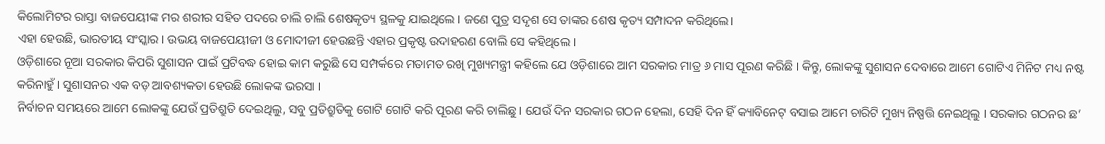କିଲୋମିଟର ରାସ୍ତା ବାଜପେୟୀଙ୍କ ମର ଶରୀର ସହିତ ପଦରେ ଚାଲି ଚାଲି ଶେଷକୃତ୍ୟ ସ୍ଥଳକୁ ଯାଇଥିଲେ । ଜଣେ ପୁତ୍ର ସଦୃଶ ସେ ତାଙ୍କର ଶେଷ କୃତ୍ୟ ସମ୍ପାଦନ କରିଥିଲେ।
ଏହା ହେଉଛି, ଭାରତୀୟ ସଂସ୍କାର । ଉଭୟ ବାଜପେୟୀଜୀ ଓ ମୋଦୀଜୀ ହେଉଛନ୍ତି ଏହାର ପ୍ରକୃଷ୍ଟ ଉଦାହରଣ ବୋଲି ସେ କହିଥିଲେ ।
ଓଡ଼ିଶାରେ ନୂଆ ସରକାର କିପରି ସୁଶାସନ ପାଇଁ ପ୍ରଟିବଦ୍ଧ ହୋଇ କାମ କରୁଛି ସେ ସମ୍ପର୍କରେ ମତାମତ ରଖି ମୁଖ୍ୟମନ୍ତ୍ରୀ କହିଲେ ଯେ ଓଡ଼ିଶାରେ ଆମ ସରକାର ମାତ୍ର ୬ ମାସ ପୂରଣ କରିଛି । କିନ୍ତୁ, ଲୋକଙ୍କୁ ସୁଶାସନ ଦେବାରେ ଆମେ ଗୋଟିଏ ମିନିଟ ମଧ୍ୟ ନଷ୍ଟ କରିନାହୁଁ । ସୁଶାସନର ଏକ ବଡ଼ ଆବଶ୍ୟକତା ହେଉଛି ଲୋକଙ୍କ ଭରସା ।
ନିର୍ବାଚନ ସମୟରେ ଆମେ ଲୋକଙ୍କୁ ଯେଉଁ ପ୍ରତିଶ୍ରୁତି ଦେଇଥିଲୁ, ସବୁ ପ୍ରତିଶ୍ରୁତିକୁ ଗୋଟି ଗୋଟି କରି ପୂରଣ କରି ଚାଲିଛୁ । ଯେଉଁ ଦିନ ସରକାର ଗଠନ ହେଲା, ସେହି ଦିନ ହିଁ କ୍ୟାବିନେଟ୍ ବସାଇ ଆମେ ଚାରିଟି ମୁଖ୍ୟ ନିଷ୍ପତ୍ତି ନେଇଥିଲୁ । ସରକାର ଗଠନର ଛ’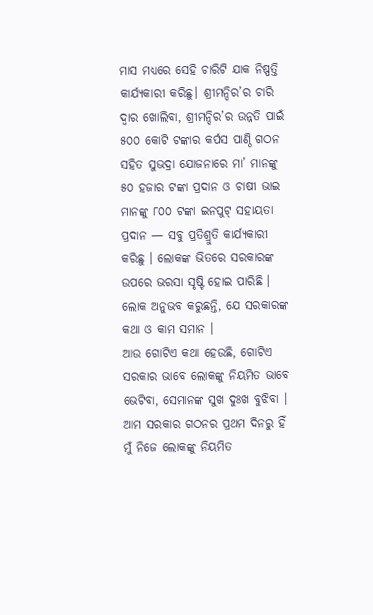ମାସ ମଧ୍ୟରେ ସେହି ଚାରିଟି ଯାକ ନିଷ୍ପତ୍ତି କାର୍ଯ୍ୟକାରୀ କରିଛୁ। ଶ୍ରୀମନ୍ଦିର’ର ଚାରି ଦ୍ଵାର ଖୋଲିବା, ଶ୍ରୀମନ୍ଦିର’ର ଉନ୍ନତି ପାଇଁ ୫୦୦ କୋଟି ଟଙ୍କାର କର୍ପସ ପାଣ୍ଠି ଗଠନ ସହିତ ସୁଭଦ୍ରା ଯୋଜନାରେ ମା’ ମାନଙ୍କୁ ୫୦ ହଜାର ଟଙ୍କା ପ୍ରଦାନ ଓ ଚାଷୀ ଭାଇ ମାନଙ୍କୁ ୮୦୦ ଟଙ୍କା ଇନପୁଟ୍ ସହାୟତା ପ୍ରଦାନ — ସବୁ ପ୍ରତିଶ୍ରୁତି କାର୍ଯ୍ୟକାରୀ କରିଛୁ । ଲୋକଙ୍କ ଭିତରେ ସରକାରଙ୍କ ଉପରେ ଭରସା ସୃଷ୍ଟି ହୋଇ ପାରିଛି । ଲୋକ ଅନୁଭବ କରୁଛନ୍ତି, ଯେ ସରକାରଙ୍କ କଥା ଓ କାମ ସମାନ ।
ଆଉ ଗୋଟିଏ କଥା ହେଉଛି, ଗୋଟିଏ ସରକାର ଭାବେ ଲୋକଙ୍କୁ ନିୟମିତ ଭାବେ ଭେଟିବା, ସେମାନଙ୍କ ସୁଖ ଦୁଃଖ ବୁଝିବା ।
ଆମ ସରକାର ଗଠନର ପ୍ରଥମ ଦିନରୁ ହିଁ ମୁଁ ନିଜେ ଲୋକଙ୍କୁ ନିୟମିତ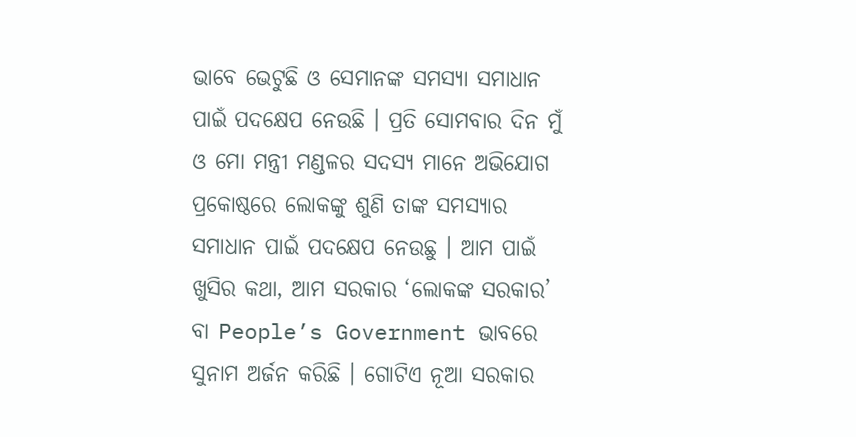ଭାବେ ଭେଟୁଛି ଓ ସେମାନଙ୍କ ସମସ୍ୟା ସମାଧାନ ପାଇଁ ପଦକ୍ଷେପ ନେଉଛି । ପ୍ରତି ସୋମବାର ଦିନ ମୁଁ ଓ ମୋ ମନ୍ତ୍ରୀ ମଣ୍ଡଳର ସଦସ୍ୟ ମାନେ ଅଭିଯୋଗ ପ୍ରକୋଷ୍ଠରେ ଲୋକଙ୍କୁ ଶୁଣି ତାଙ୍କ ସମସ୍ୟାର ସମାଧାନ ପାଇଁ ପଦକ୍ଷେପ ନେଉଛୁ । ଆମ ପାଇଁ ଖୁସିର କଥା, ଆମ ସରକାର ‘ଲୋକଙ୍କ ସରକାର’ ବା People’s Government ଭାବରେ ସୁନାମ ଅର୍ଜନ କରିଛି । ଗୋଟିଏ ନୂଆ ସରକାର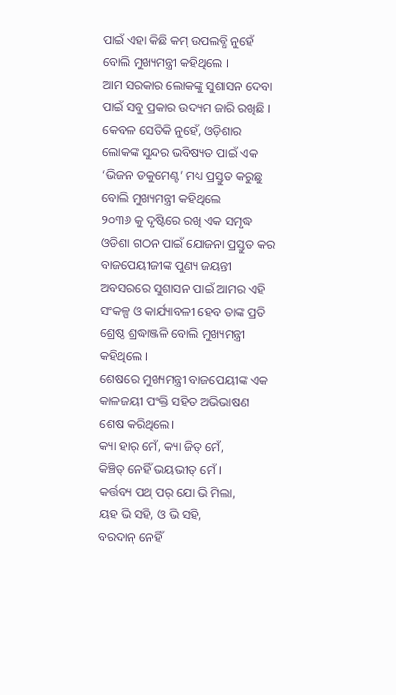ପାଇଁ ଏହା କିଛି କମ୍ ଉପଲବ୍ଧି ନୁହେଁ ବୋଲି ମୁଖ୍ୟମନ୍ତ୍ରୀ କହିଥିଲେ ।
ଆମ ସରକାର ଲୋକଙ୍କୁ ସୁଶାସନ ଦେବା ପାଇଁ ସବୁ ପ୍ରକାର ଉଦ୍ୟମ ଜାରି ରଖିଛି । କେବଳ ସେତିକି ନୁହେଁ, ଓଡ଼ିଶାର ଲୋକଙ୍କ ସୁନ୍ଦର ଭବିଷ୍ୟତ ପାଇଁ ଏକ ‘ଭିଜନ ଡକୁମେଣ୍ଟ’ ମଧ୍ୟ ପ୍ରସ୍ତୁତ କରୁଛୁ ବୋଲି ମୁଖ୍ୟମନ୍ତ୍ରୀ କହିଥିଲେ
୨୦୩୬ କୁ ଦୃଷ୍ଟିରେ ରଖି ଏକ ସମୃଦ୍ଧ ଓଡିଶା ଗଠନ ପାଇଁ ଯୋଜନା ପ୍ରସ୍ତୁତ କର
ବାଜପେୟୀଜୀଙ୍କ ପୁଣ୍ୟ ଜୟନ୍ତୀ ଅବସରରେ ସୁଶାସନ ପାଇଁ ଆମର ଏହି ସଂକଳ୍ପ ଓ କାର୍ଯ୍ୟାବଳୀ ହେବ ତାଙ୍କ ପ୍ରତି ଶ୍ରେଷ୍ଠ ଶ୍ରଦ୍ଧାଞ୍ଜଳି ବୋଲି ମୁଖ୍ୟମନ୍ତ୍ରୀ କହିଥିଲେ ।
ଶେଷରେ ମୁଖ୍ୟମନ୍ତ୍ରୀ ବାଜପେୟୀଙ୍କ ଏକ କାଳଜୟୀ ପଂକ୍ତି ସହିତ ଅଭିଭାଷଣ ଶେଷ କରିଥିଲେ।
କ୍ୟା ହାର୍ ମେଁ, କ୍ୟା ଜିତ୍ ମେଁ,
କିଞ୍ଚିତ୍ ନେହିଁ ଭୟଭୀତ୍ ମେଁ ।
କର୍ତ୍ତବ୍ୟ ପଥ୍ ପର୍ ଯୋ ଭି ମିଲା,
ୟହ ଭି ସହି, ଓ ଭି ସହି,
ବରଦାନ୍ ନେହିଁ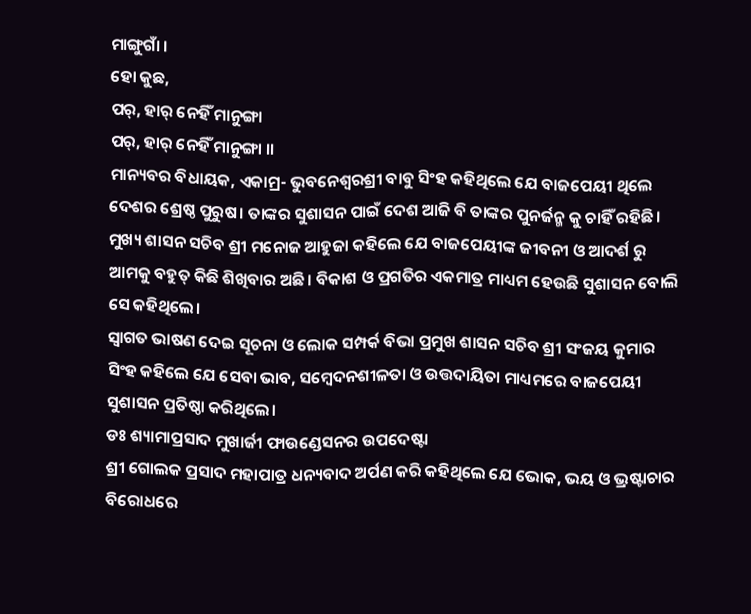ମାଙ୍ଗୁଗାଁ ।
ହୋ କୁଛ,
ପର୍, ହାର୍ ନେହିଁ ମାନୁଙ୍ଗା
ପର୍, ହାର୍ ନେହିଁ ମାନୁଙ୍ଗା ।।
ମାନ୍ୟବର ବିଧାୟକ, ଏକାମ୍ର- ଭୁବନେଶ୍ୱରଶ୍ରୀ ବାବୁ ସିଂହ କହିଥିଲେ ଯେ ବାଜପେୟୀ ଥିଲେ ଦେଶର ଶ୍ରେଷ୍ଠ ପୁରୁଷ। ତାଙ୍କର ସୁଶାସନ ପାଇଁ ଦେଶ ଆଜି ବି ତାଙ୍କର ପୁନର୍ଜନ୍ମ କୁ ଚାହିଁ ରହିଛି।
ମୁଖ୍ୟ ଶାସନ ସଚିବ ଶ୍ରୀ ମନୋଜ ଆହୁଜା କହିଲେ ଯେ ବାଜପେୟୀଙ୍କ ଜୀବନୀ ଓ ଆଦର୍ଶ ରୁ ଆମକୁ ବହୁତ୍ କିଛି ଶିଖିବାର ଅଛି। ବିକାଶ ଓ ପ୍ରଗତିର ଏକମାତ୍ର ମାଧ୍ୟମ ହେଉଛି ସୁଶାସନ ବୋଲି ସେ କହିଥିଲେ।
ସ୍ବାଗତ ଭାଷଣ ଦେଇ ସୂଚନା ଓ ଲୋକ ସମ୍ପର୍କ ବିଭା ପ୍ରମୁଖ ଶାସନ ସଚିବ ଶ୍ରୀ ସଂଜୟ କୁମାର ସିଂହ କହିଲେ ଯେ ସେବା ଭାବ, ସମ୍ବେଦନଶୀଳତା ଓ ଉତ୍ତଦାୟିତା ମାଧ୍ୟମରେ ବାଜପେୟୀ ସୁଶାସନ ପ୍ରତିଷ୍ଠା କରିଥିଲେ।
ଡଃ ଶ୍ୟାମାପ୍ରସାଦ ମୁଖାର୍ଜୀ ଫାଉଣ୍ଡେସନର ଉପଦେଷ୍ଟା
ଶ୍ରୀ ଗୋଲକ ପ୍ରସାଦ ମହାପାତ୍ର ଧନ୍ୟବାଦ ଅର୍ପଣ କରି କହିଥିଲେ ଯେ ଭୋକ, ଭୟ ଓ ଭ୍ରଷ୍ଟାଚାର ବିରୋଧରେ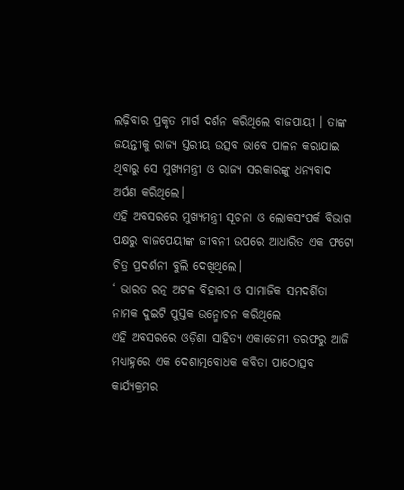ଲଢ଼ିବାର ପ୍ରକୃତ ମାର୍ଗ ଦର୍ଶନ କରିଥିଲେ ବାଜପାୟୀ । ତାଙ୍କ ଜୟନ୍ତୀକୁ ରାଜ୍ୟ ସ୍ତରୀୟ ଉତ୍ସବ ଭାବେ ପାଳନ କରାଯାଇ ଥିବାରୁ ସେ ମୁଖ୍ୟମନ୍ତ୍ରୀ ଓ ରାଜ୍ୟ ସରକାରଙ୍କୁ ଧନ୍ୟବାଦ ଅର୍ପଣ କରିଥିଲେ।
ଏହି ଅବସରରେ ମୁଖ୍ୟମନ୍ତ୍ରୀ ସୂଚନା ଓ ଲୋକସଂପର୍କ ବିଭାଗ ପକ୍ଷରୁ ବାଜପେୟୀଙ୍କ ଜୀବନୀ ଉପରେ ଆଧାରିତ ଏକ ଫଟୋ ଚିତ୍ର ପ୍ରଦର୍ଶନୀ ବୁଲି ଦେଖିଥିଲେ।
‘ ଭାରତ ରତ୍ନ ଅଟଳ ବିହାରୀ ଓ ସାମାଜିକ ସମଦର୍ଶିତା ନାମକ ଦୁଇଟି ପୁସ୍ତକ ଉନ୍ମୋଚନ କରିଥିଲେ
ଏହି ଅବସରରେ ଓଡ଼ିଶା ସାହିତ୍ୟ ଏକାଡେମୀ ତରଫରୁ ଆଜି ମଧ୍ୟାହ୍ନରେ ଏକ ଦେଶାତ୍ମବୋଧକ କବିତା ପାଠୋତ୍ସବ କାର୍ଯ୍ୟକ୍ରମର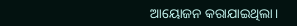ଆୟୋଜନ କରାଯାଇଥିଲା।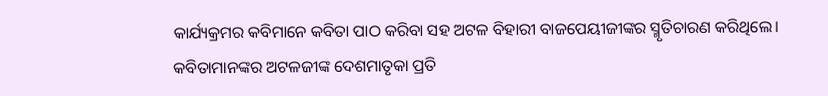କାର୍ଯ୍ୟକ୍ରମର କବିମାନେ କବିତା ପାଠ କରିବା ସହ ଅଟଳ ବିହାରୀ ବାଜପେୟୀଜୀଙ୍କର ସ୍ମୃତିଚାରଣ କରିଥିଲେ। କବିତାମାନଙ୍କର ଅଟଳଜୀଙ୍କ ଦେଶମାତୃକା ପ୍ରତି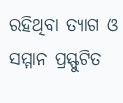ରହିଥିବା ତ୍ୟାଗ ଓ ସମ୍ମାନ ପ୍ରସ୍ଫୁଟିତ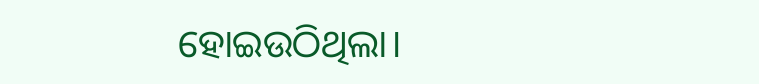ହୋଇଉଠିଥିଲା।